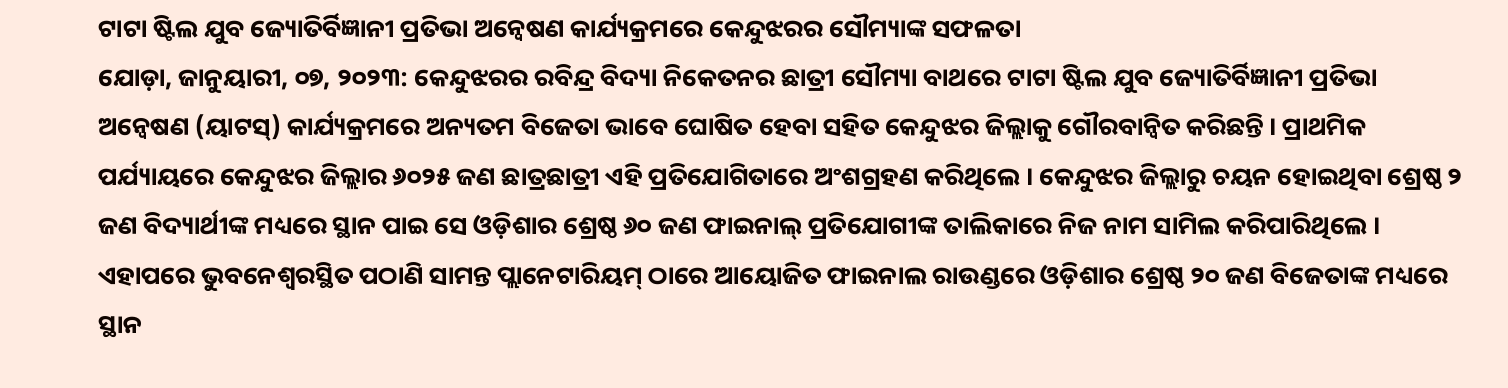ଟାଟା ଷ୍ଟିଲ ଯୁବ ଜ୍ୟୋତିର୍ବିଜ୍ଞାନୀ ପ୍ରତିଭା ଅନ୍ୱେଷଣ କାର୍ଯ୍ୟକ୍ରମରେ କେନ୍ଦୁଝରର ସୌମ୍ୟାଙ୍କ ସଫଳତା
ଯୋଡ଼ା, ଜାନୁୟାରୀ, ୦୭, ୨୦୨୩: କେନ୍ଦୁଝରର ରବିନ୍ଦ୍ର ବିଦ୍ୟା ନିକେତନର ଛାତ୍ରୀ ସୌମ୍ୟା ବାଥରେ ଟାଟା ଷ୍ଟିଲ ଯୁବ ଜ୍ୟୋତିର୍ବିଜ୍ଞାନୀ ପ୍ରତିଭା ଅନ୍ୱେଷଣ (ୟାଟସ୍) କାର୍ଯ୍ୟକ୍ରମରେ ଅନ୍ୟତମ ବିଜେତା ଭାବେ ଘୋଷିତ ହେବା ସହିତ କେନ୍ଦୁଝର ଜିଲ୍ଲାକୁ ଗୌରବାନ୍ୱିତ କରିଛନ୍ତି । ପ୍ରାଥମିକ ପର୍ଯ୍ୟାୟରେ କେନ୍ଦୁଝର ଜିଲ୍ଲାର ୬୦୨୫ ଜଣ ଛାତ୍ରଛାତ୍ରୀ ଏହି ପ୍ରତିଯୋଗିତାରେ ଅଂଶଗ୍ରହଣ କରିଥିଲେ । କେନ୍ଦୁଝର ଜିଲ୍ଲାରୁ ଚୟନ ହୋଇଥିବା ଶ୍ରେଷ୍ଠ ୨ ଜଣ ବିଦ୍ୟାର୍ଥୀଙ୍କ ମଧ୍ୟରେ ସ୍ଥାନ ପାଇ ସେ ଓଡ଼ିଶାର ଶ୍ରେଷ୍ଠ ୬୦ ଜଣ ଫାଇନାଲ୍ ପ୍ରତିଯୋଗୀଙ୍କ ତାଲିକାରେ ନିଜ ନାମ ସାମିଲ କରିପାରିଥିଲେ । ଏହାପରେ ଭୁବନେଶ୍ୱରସ୍ଥିତ ପଠାଣି ସାମନ୍ତ ପ୍ଲାନେଟାରିୟମ୍ ଠାରେ ଆୟୋଜିତ ଫାଇନାଲ ରାଉଣ୍ଡରେ ଓଡ଼ିଶାର ଶ୍ରେଷ୍ଠ ୨୦ ଜଣ ବିଜେତାଙ୍କ ମଧ୍ୟରେ ସ୍ଥାନ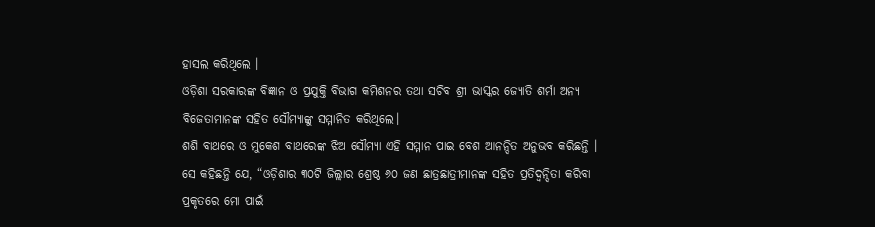ହାସଲ କରିଥିଲେ ।
ଓଡ଼ିଶା ସରକାରଙ୍କ ବିଜ୍ଞାନ ଓ ପ୍ରଯୁକ୍ତି ବିଭାଗ କମିଶନର ତଥା ସଚିବ ଶ୍ରୀ ଭାସ୍କର ଜ୍ୟୋତି ଶର୍ମା ଅନ୍ୟ ବିଜେତାମାନଙ୍କ ସହିତ ସୌମ୍ୟାଙ୍କୁ ସମ୍ମାନିତ କରିଥିଲେ।
ଶଶି ବାଥରେ ଓ ମୁକେଶ ବାଥରେଙ୍କ ଝିଅ ସୌମ୍ୟା ଏହି ସମ୍ମାନ ପାଇ ବେଶ ଆନନ୍ଦିତ ଅନୁଭବ କରିଛନ୍ତି । ସେ କହିଛନ୍ତି ଯେ, “ଓଡ଼ିଶାର ୩୦ଟି ଜିଲ୍ଲାର ଶ୍ରେଷ୍ଠ ୬୦ ଜଣ ଛାତ୍ରଛାତ୍ରୀମାନଙ୍କ ସହିତ ପ୍ରତିଦ୍ୱନ୍ଦିତା କରିବା ପ୍ରକୃତରେ ମୋ ପାଇଁ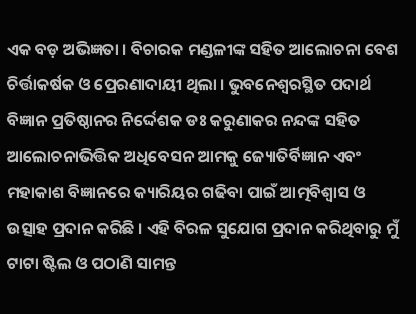ଏକ ବଡ଼ ଅଭିଜ୍ଞତା । ବିଚାରକ ମଣ୍ଡଳୀଙ୍କ ସହିତ ଆଲୋଚନା ବେଶ ଚିର୍ତ୍ତାକର୍ଷକ ଓ ପ୍ରେରଣାଦାୟୀ ଥିଲା । ଭୁବନେଶ୍ୱରସ୍ଥିତ ପଦାର୍ଥ ବିଜ୍ଞାନ ପ୍ରତିଷ୍ଠାନର ନିର୍ଦ୍ଦେଶକ ଡଃ କରୁଣାକର ନନ୍ଦଙ୍କ ସହିତ ଆଲୋଚନାଭିତ୍ତିକ ଅଧିବେସନ ଆମକୁ ଜ୍ୟୋତିର୍ବିଜ୍ଞାନ ଏବଂ ମହାକାଶ ବିଜ୍ଞାନରେ କ୍ୟାରିୟର ଗଢିବା ପାଇଁ ଆତ୍ମବିଶ୍ୱାସ ଓ ଉତ୍ସାହ ପ୍ରଦାନ କରିଛି । ଏହି ବିରଳ ସୁଯୋଗ ପ୍ରଦାନ କରିଥିବାରୁ ମୁଁ ଟାଟା ଷ୍ଟିଲ ଓ ପଠାଣି ସାମନ୍ତ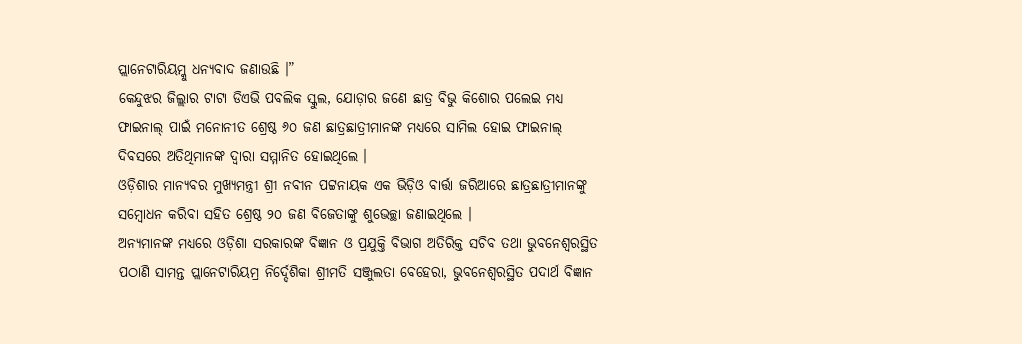ପ୍ଲାନେଟାରିୟମ୍କୁ ଧନ୍ୟବାଦ ଜଣାଉଛି ।”
କେନ୍ଦୁଝର ଜିଲ୍ଲାର ଟାଟା ଡିଏଭି ପବଲିକ ସ୍କୁଲ, ଯୋଡ଼ାର ଜଣେ ଛାତ୍ର ବିଭୁ କିଶୋର ପଲେଇ ମଧ୍ୟ ଫାଇନାଲ୍ ପାଇଁ ମନୋନୀତ ଶ୍ରେଷ୍ଠ ୬୦ ଜଣ ଛାତ୍ରଛାତ୍ରୀମାନଙ୍କ ମଧ୍ୟରେ ସାମିଲ ହୋଇ ଫାଇନାଲ୍ ଦିବସରେ ଅତିଥିମାନଙ୍କ ଦ୍ୱାରା ସମ୍ମାନିତ ହୋଇଥିଲେ ।
ଓଡ଼ିଶାର ମାନ୍ୟବର ମୁଖ୍ୟମନ୍ତ୍ରୀ ଶ୍ରୀ ନବୀନ ପଟ୍ଟନାୟକ ଏକ ଭିଡ଼ିଓ ବାର୍ତ୍ତା ଜରିଆରେ ଛାତ୍ରଛାତ୍ରୀମାନଙ୍କୁ ସମ୍ବୋଧନ କରିବା ସହିତ ଶ୍ରେଷ୍ଠ ୨୦ ଜଣ ବିଜେତାଙ୍କୁ ଶୁଭେଚ୍ଛା ଜଣାଇଥିଲେ ।
ଅନ୍ୟମାନଙ୍କ ମଧ୍ୟରେ ଓଡ଼ିଶା ସରକାରଙ୍କ ବିଜ୍ଞାନ ଓ ପ୍ରଯୁକ୍ତି ବିଭାଗ ଅତିରିକ୍ତ ସଚିବ ତଥା ଭୁବନେଶ୍ୱରସ୍ଥିତ ପଠାଣି ସାମନ୍ତ ପ୍ଲାନେଟାରିୟମ୍ର ନିର୍ଦ୍ଦେଶିକା ଶ୍ରୀମତି ସଞ୍ଜୁଲତା ବେହେରା, ଭୁବନେଶ୍ୱରସ୍ଥିତ ପଦାର୍ଥ ବିଜ୍ଞାନ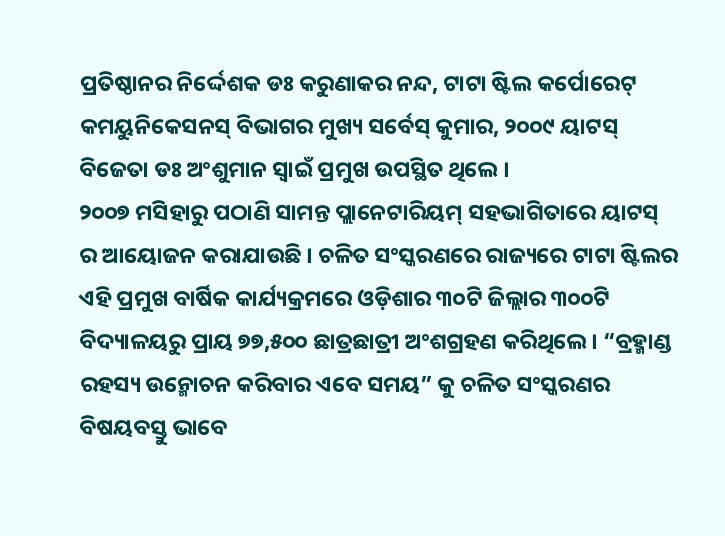ପ୍ରତିଷ୍ଠାନର ନିର୍ଦ୍ଦେଶକ ଡଃ କରୁଣାକର ନନ୍ଦ, ଟାଟା ଷ୍ଟିଲ କର୍ପୋରେଟ୍ କମୟୁନିକେସନସ୍ ବିଭାଗର ମୁଖ୍ୟ ସର୍ବେସ୍ କୁମାର, ୨୦୦୯ ୟାଟସ୍ ବିଜେତା ଡଃ ଅଂଶୁମାନ ସ୍ୱାଇଁ ପ୍ରମୁଖ ଉପସ୍ଥିତ ଥିଲେ ।
୨୦୦୭ ମସିହାରୁ ପଠାଣି ସାମନ୍ତ ପ୍ଲାନେଟାରିୟମ୍ ସହଭାଗିତାରେ ୟାଟସ୍ ର ଆୟୋଜନ କରାଯାଉଛି । ଚଳିତ ସଂସ୍କରଣରେ ରାଜ୍ୟରେ ଟାଟା ଷ୍ଟିଲର ଏହି ପ୍ରମୁଖ ବାର୍ଷିକ କାର୍ଯ୍ୟକ୍ରମରେ ଓଡ଼ିଶାର ୩୦ଟି ଜିଲ୍ଲାର ୩୦୦ଟି ବିଦ୍ୟାଳୟରୁ ପ୍ରାୟ ୭୭,୫୦୦ ଛାତ୍ରଛାତ୍ରୀ ଅଂଶଗ୍ରହଣ କରିଥିଲେ । “ବ୍ରହ୍ମାଣ୍ଡ ରହସ୍ୟ ଉନ୍ମୋଚନ କରିବାର ଏବେ ସମୟ” କୁ ଚଳିତ ସଂସ୍କରଣର ବିଷୟବସ୍ତୁ ଭାବେ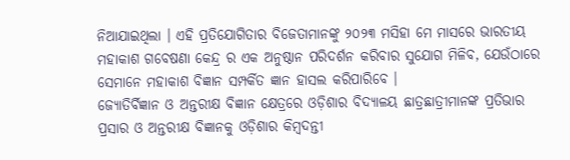ନିଆଯାଇଥିଲା । ଏହି ପ୍ରତିଯୋଗିତାର ବିଜେତାମାନଙ୍କୁ ୨୦୨୩ ମସିହା ମେ ମାସରେ ଭାରତୀୟ ମହାକାଶ ଗବେଷଣା କେନ୍ଦ୍ର ର ଏକ ଅନୁଷ୍ଠାନ ପରିଦର୍ଶନ କରିବାର ସୁଯୋଗ ମିଳିବ, ଯେଉଁଠାରେ ସେମାନେ ମହାକାଶ ବିଜ୍ଞାନ ସମ୍ପର୍କିତ ଜ୍ଞାନ ହାସଲ କରିପାରିବେ ।
ଜ୍ୟୋତିର୍ବିଜ୍ଞାନ ଓ ଅନ୍ତରୀକ୍ଷ ବିଜ୍ଞାନ କ୍ଷେତ୍ରରେ ଓଡ଼ିଶାର ବିଦ୍ୟାଳୟ ଛାତ୍ରଛାତ୍ରୀମାନଙ୍କ ପ୍ରତିଭାର ପ୍ରସାର ଓ ଅନ୍ତରୀକ୍ଷ ବିଜ୍ଞାନକୁ ଓଡ଼ିଶାର କିମ୍ବଦନ୍ତୀ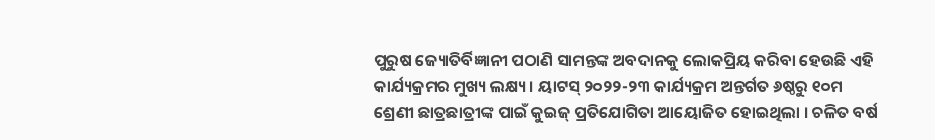ପୁରୁଷ ଜ୍ୟୋତିର୍ବିଜ୍ଞାନୀ ପଠାଣି ସାମନ୍ତଙ୍କ ଅବଦାନକୁ ଲୋକପ୍ରିୟ କରିବା ହେଉଛି ଏହି କାର୍ଯ୍ୟକ୍ରମର ମୁଖ୍ୟ ଲକ୍ଷ୍ୟ । ୟାଟସ୍ ୨୦୨୨-୨୩ କାର୍ଯ୍ୟକ୍ରମ ଅନ୍ତର୍ଗତ ୬ଷ୍ଠରୁ ୧୦ମ ଶ୍ରେଣୀ ଛାତ୍ରଛାତ୍ରୀଙ୍କ ପାଇଁ କୁଇଜ୍ ପ୍ରତିଯୋଗିତା ଆୟୋଜିତ ହୋଇଥିଲା । ଚଳିତ ବର୍ଷ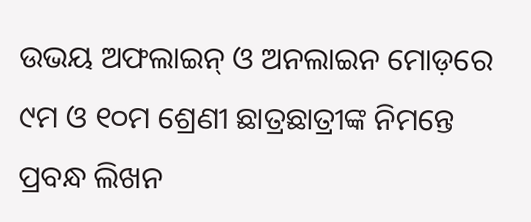ଉଭୟ ଅଫଲାଇନ୍ ଓ ଅନଲାଇନ ମୋଡ଼ରେ ୯ମ ଓ ୧୦ମ ଶ୍ରେଣୀ ଛାତ୍ରଛାତ୍ରୀଙ୍କ ନିମନ୍ତେ ପ୍ରବନ୍ଧ ଲିଖନ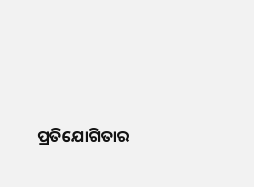ପ୍ରତିଯୋଗିତାର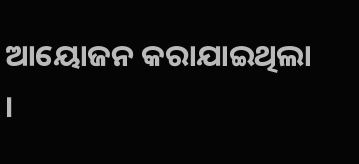ଆୟୋଜନ କରାଯାଇଥିଲା ।